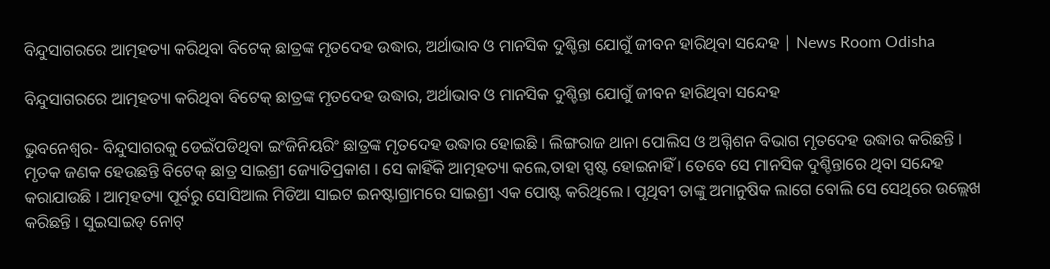ବିନ୍ଦୁସାଗରରେ ଆତ୍ମହତ୍ୟା କରିଥିବା ବିଟେକ୍ ଛାତ୍ରଙ୍କ ମୃତଦେହ ଉଦ୍ଧାର, ଅର୍ଥାଭାବ ଓ ମାନସିକ ଦୁଶ୍ଚିନ୍ତା ଯୋଗୁଁ ଜୀବନ ହାରିଥିବା ସନ୍ଦେହ | News Room Odisha

ବିନ୍ଦୁସାଗରରେ ଆତ୍ମହତ୍ୟା କରିଥିବା ବିଟେକ୍ ଛାତ୍ରଙ୍କ ମୃତଦେହ ଉଦ୍ଧାର, ଅର୍ଥାଭାବ ଓ ମାନସିକ ଦୁଶ୍ଚିନ୍ତା ଯୋଗୁଁ ଜୀବନ ହାରିଥିବା ସନ୍ଦେହ

ଭୁବନେଶ୍ୱର- ବିନ୍ଦୁସାଗରକୁ ଡେଇଁପଡିଥିବା ଇଂଜିନିୟରିଂ ଛାତ୍ରଙ୍କ ମୃତଦେହ ଉଦ୍ଧାର ହୋଇଛି । ଲିଙ୍ଗରାଜ ଥାନା ପୋଲିସ ଓ ଅଗ୍ନିଶନ ବିଭାଗ ମୃତଦେହ ଉଦ୍ଧାର କରିଛନ୍ତି । ମୃତକ ଜଣକ ହେଉଛନ୍ତି ବିଟେକ୍ ଛାତ୍ର ସାଇଶ୍ରୀ ଜ୍ୟୋତିପ୍ରକାଶ । ସେ କାହିଁକି ଆତ୍ମହତ୍ୟା କଲେ,ତାହା ସ୍ପଷ୍ଟ ହୋଇନାହିଁ । ତେବେ ସେ ମାନସିକ ଦୁଶ୍ଚିନ୍ତାରେ ଥିବା ସନ୍ଦେହ କରାଯାଉଛି । ଆତ୍ମହତ୍ୟା ପୂର୍ବରୁ ସୋସିଆଲ ମିଡିଆ ସାଇଟ ଇନଷ୍ଟାଗ୍ରାମରେ ସାଇଶ୍ରୀ ଏକ ପୋଷ୍ଟ କରିଥିଲେ । ପୃଥିବୀ ତାଙ୍କୁ ଅମାନୁଷିକ ଲାଗେ ବୋଲି ସେ ସେଥିରେ ଉଲ୍ଲେଖ କରିଛନ୍ତି । ସୁଇସାଇଡ୍ ନୋଟ୍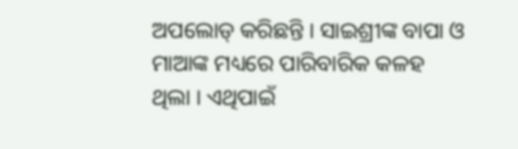ଅପଲୋଡ୍ କରିଛନ୍ତି । ସାଇଶ୍ରୀଙ୍କ ବାପା ଓ ମାଆଙ୍କ ମଧ୍ୟରେ ପାରିବାରିକ କଳହ ଥିଲା । ଏଥିପାଇଁ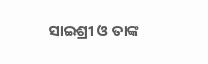ସାଇଶ୍ରୀ ଓ ତାଙ୍କ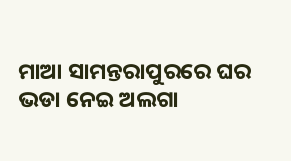ମାଆ ସାମନ୍ତରାପୁରରେ ଘର ଭଡା ନେଇ ଅଲଗା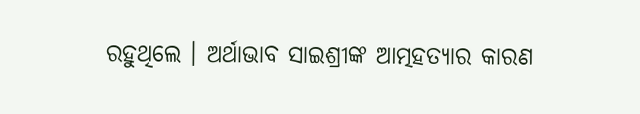ରହୁଥିଲେ । ଅର୍ଥାଭାବ ସାଇଶ୍ରୀଙ୍କ ଆତ୍ମହତ୍ୟାର କାରଣ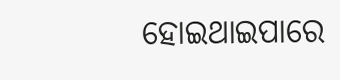ହୋଇଥାଇପାରେ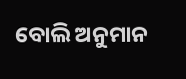ବୋଲି ଅନୁମାନ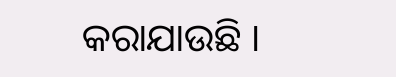କରାଯାଉଛି ।